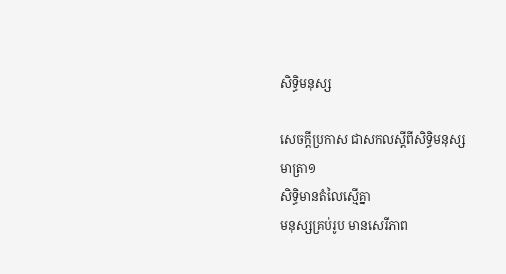សិទ្ធិមនុស្ស

សេចក្ដីប្រកាស ជាសកលស្ដីពីសិទ្ធិមនុស្ស
មាត្រា១
សិទ្ធិមានតំលៃស្មើគ្នា
មនុស្សគ្រប់រូប មានសេរីភាព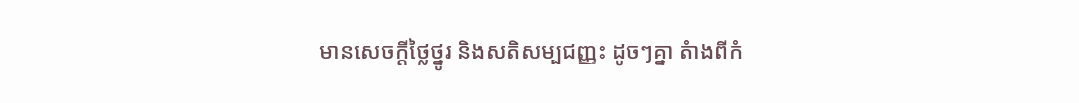មានសេចក្ដីថ្លៃថ្នូរ និងសតិសម្បជញ្ញះ ដូចៗគ្នា តំាងពីកំ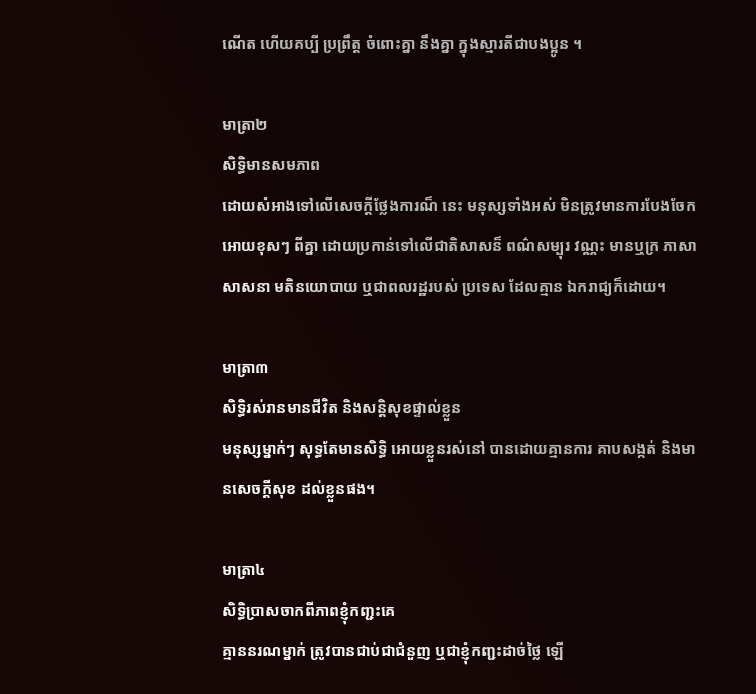ណើត ហើយគប្បី ប្រព្រឹត្ដ ចំពោះគ្នា នឹងគ្នា ក្នុងស្មារតីជាបងប្អូន ។

មាត្រា២
សិទ្ធិមានសមភាព
ដោយសំអាងទៅលើសេចក្ដីថ្លែងការណ៏ នេះ មនុស្សទាំងអស់ មិនត្រូវមានការបែងចែក អោយខុសៗ ពីគ្នា ដោយប្រកាន់ទៅលើជាតិសាសន៏ ពណ៌សម្បុរ វណ្ណះ មានឬក្រ ភាសា សាសនា មតិនយោបាយ ឬជាពលរដ្ឋរបស់ ប្រទេស ដែលគ្មាន ឯករាជ្យក៏ដោយ។

មាត្រា៣
សិទ្ធិរស់រានមានជីវិត និងសន្ដិសុខផ្ទាល់ខ្លួន
មនុស្សម្នាក់ៗ សុទ្ធតែមានសិទ្ធិ អោយខ្លួនរស់នៅ បានដោយគ្មានការ គាបសង្កត់ និងមានសេចក្ដីសុខ ដល់ខ្លួនផង។

មាត្រា៤
សិទ្ធិប្រាសចាកពីភាពខ្ញុំកញ្ជះគេ
គ្មាននរណម្នាក់ ត្រូវបានជាប់ជាជំនួញ ឬជាខ្ញុំកញ្ជះដាច់ថ្លៃ ឡើ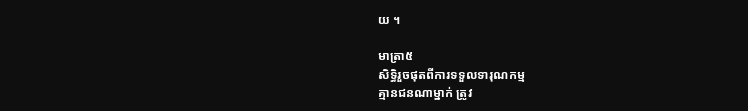យ ។

មាត្រា៥
សិទ្ធិរួចផុតពីការទទួលទារុណកម្ម
គ្មានជនណាម្នាក់ ត្រូវ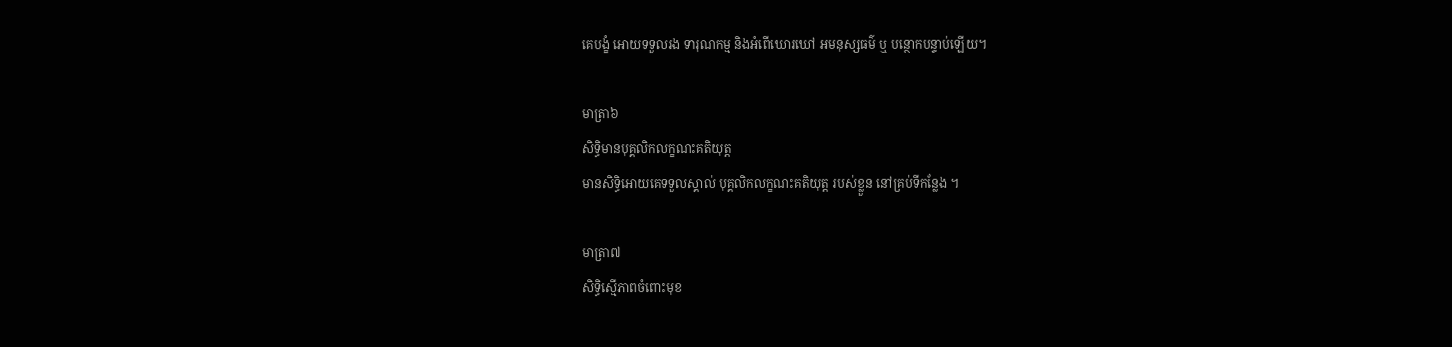គេបង្ខំ អោយទទួលរង ទារុណកម្ម និងអំពើឃោរឃៅ អមនុស្សធម៌ ឬ បន្ថោកបន្ទាប់ឡើយ។

មាត្រា៦
សិទ្ធិមានបុគ្គលិកលក្ខណះគតិយុត្ដ
មានសិទ្ធិអោយគេទទួលស្គាល់ បុគ្គលិកលក្ខណះគតិយុត្ដ របស់ខ្លួន នៅគ្រប់ទីកន្លែង ។

មាត្រា៧
សិទ្ធិស្មើភាពចំពោះមុខ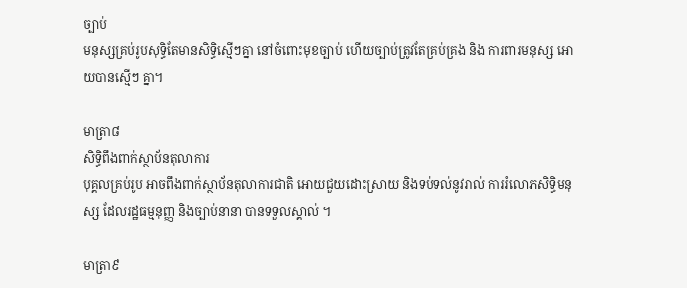ច្បាប់
មនុស្សគ្រប់រូបសុទ្ធិតែមានសិទ្ធិស្មើៗគ្នា នៅចំពោះមុខច្បាប់ ហើយច្បាប់ត្រូវតែគ្រប់គ្រង និង ការពារមនុស្ស អោយបានស្មើៗ គ្នា។

មាត្រា៨
សិទ្ធិពឹងពាក់ស្ថាប័នតុលាការ
បុគ្គលគ្រប់រូប អាចពឹងពាក់ស្ថាប័នតុលាការជាតិ អោយជួយដោះស្រាយ និងទប់ទល់នូវរាល់ ការរំលោភសិទ្ធិមនុស្ស ដែលរដ្ឋធម្មនុញ្ញ និងច្បាប់នានា បានទទួលស្គាល់ ។

មាត្រា៩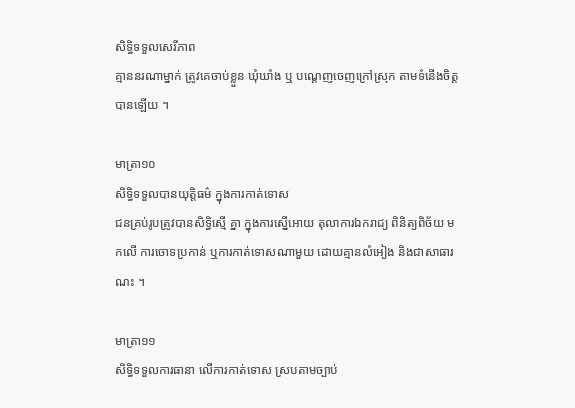សិទ្ធិទទួលសេរីភាព
គ្មាននរណាម្នាក់ ត្រូវគេចាប់ខ្លួន ឃុំឃាំង ឬ បណ្ដេញចេញក្រៅស្រុក តាមទំនើងចិត្ដបានឡើយ ។

មាត្រា១០
សិទ្ធិទទួលបានយុត្ដិធម៌ ក្នុងការកាត់ទោស
ជនគ្រប់រូបត្រូវបានសិទ្ធិស្មើ គ្នា ក្នុងការស្នើអោយ តុលាការឯករាជ្យ ពិនិត្យពិច័យ មកលើ ការចោទប្រកាន់ ឬការកាត់ទោសណាមួយ ដោយគ្មានលំអៀង និងជាសាធារណះ ។

មាត្រា១១
សិទ្ធិទទួលការធានា លើការកាត់ទោស ស្របតាមច្បាប់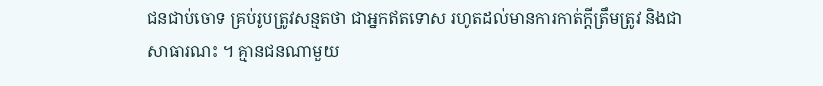ជនជាប់ចោទ គ្រប់រូបត្រូវសន្មតថា ជាអ្នកឥតទោស រហូតដល់មានការកាត់ក្ដីត្រឹមត្រូវ និងជាសាធារណះ ។ គ្មានជនណាមួយ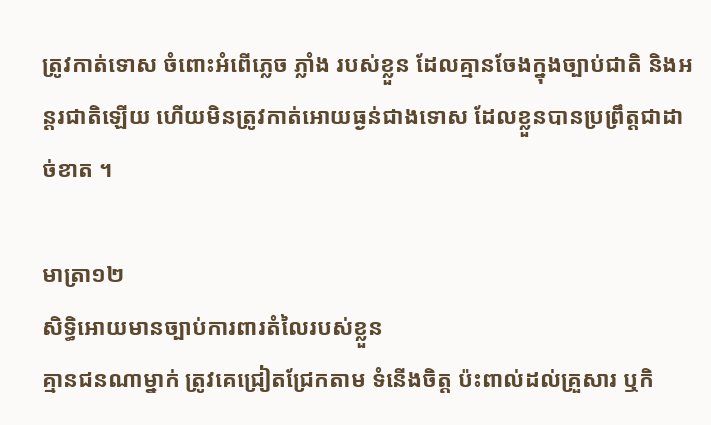ត្រូវកាត់ទោស ចំពោះអំពើភ្លេច ភ្លាំង របស់ខ្លួន ដែលគ្មានចែងក្នុងច្បាប់ជាតិ និងអន្ដរជាតិឡើយ ហើយមិនត្រូវកាត់អោយធ្ងន់ជាងទោស ដែលខ្លួនបានប្រព្រឹត្ដជាដាច់ខាត ។

មាត្រា១២
សិទ្ធិអោយមានច្បាប់ការពារតំលៃរបស់ខ្លួន
គ្មានជនណាម្នាក់ ត្រូវគេជ្រៀតជ្រែកតាម ទំនើងចិត្ដ ប៉ះពាល់ដល់គ្រួសារ ឬកិ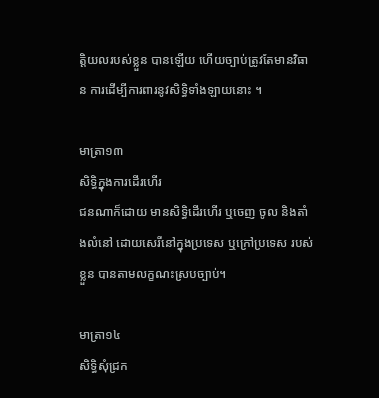ត្ដិយលរបស់ខ្លួន បានឡើយ ហើយច្បាប់ត្រូវតែមានវិធាន ការដើម្បីការពារនូវសិទ្ធិទាំងឡាយនោះ ។

មាត្រា១៣
សិទ្ធិក្នុងការដើរហើរ
ជនណាក៏ដោយ មានសិទ្ធិដើរហើរ ឬចេញ ចូល និងតាំងលំនៅ ដោយសេរីនៅក្នុងប្រទេស ឬក្រៅប្រទេស របស់ខ្លួន បានតាមលក្ខណះស្របច្បាប់។

មាត្រា១៤
សិទ្ធិសុំជ្រក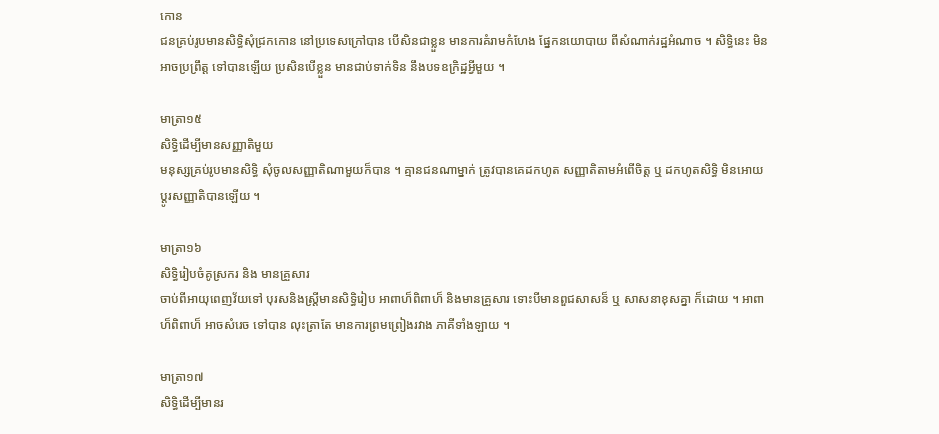កោន
ជនគ្រប់រូបមានសិទ្ធិសុំជ្រកកោន នៅប្រទេសក្រៅបាន បើសិនជាខ្លួន មានការគំរាមកំហែង ផ្នែកនយោបាយ ពីសំណាក់រដ្ឋអំណាច ។ សិទ្ធិនេះ មិនអាចប្រព្រឹត្ដ ទៅបានឡើយ ប្រសិនបើខ្លួន មានជាប់ទាក់ទិន នឹងបទឧក្រិដ្ឋអ្វីមួយ ។

មាត្រា១៥
សិទ្ធិដើម្បីមានសញ្ញាតិមួយ
មនុស្សគ្រប់រូបមានសិទ្ធិ សុំចូលសញ្ញាតិណាមួយក៏បាន ។ គ្មានជនណាម្នាក់ ត្រូវបានគេដកហូត សញ្ញាតិតាមអំពើចិត្ដ ឬ ដកហូតសិទ្ធិ មិនអោយប្ដូរសញ្ញាតិបានឡើយ ។

មាត្រា១៦
សិទ្ធិរៀបចំគូស្រករ និង មានគ្រួសារ
ចាប់ពីអាយុពេញវ័យទៅ បុរសនិងស្រ្ដីមានសិទ្ធិរៀប អាពាហ៏ពិពាហ៏ និងមានគ្រួសារ ទោះបីមានពួជសាសន៏ ឬ សាសនាខុសគ្នា ក៏ដោយ ។ អាពាហ៏ពិពាហ៏ អាចសំរេច ទៅបាន លុះត្រាតែ មានការព្រមព្រៀងរវាង ភាគីទាំងឡាយ ។

មាត្រា១៧
សិទ្ធិដើម្បីមានរ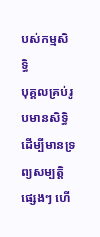បស់កម្មសិទ្ធិ
បុគ្គលគ្រប់រូបមានសិទ្ធិ ដើម្បីមានទ្រព្យសម្បត្ដិ ផ្សេងៗ ហើ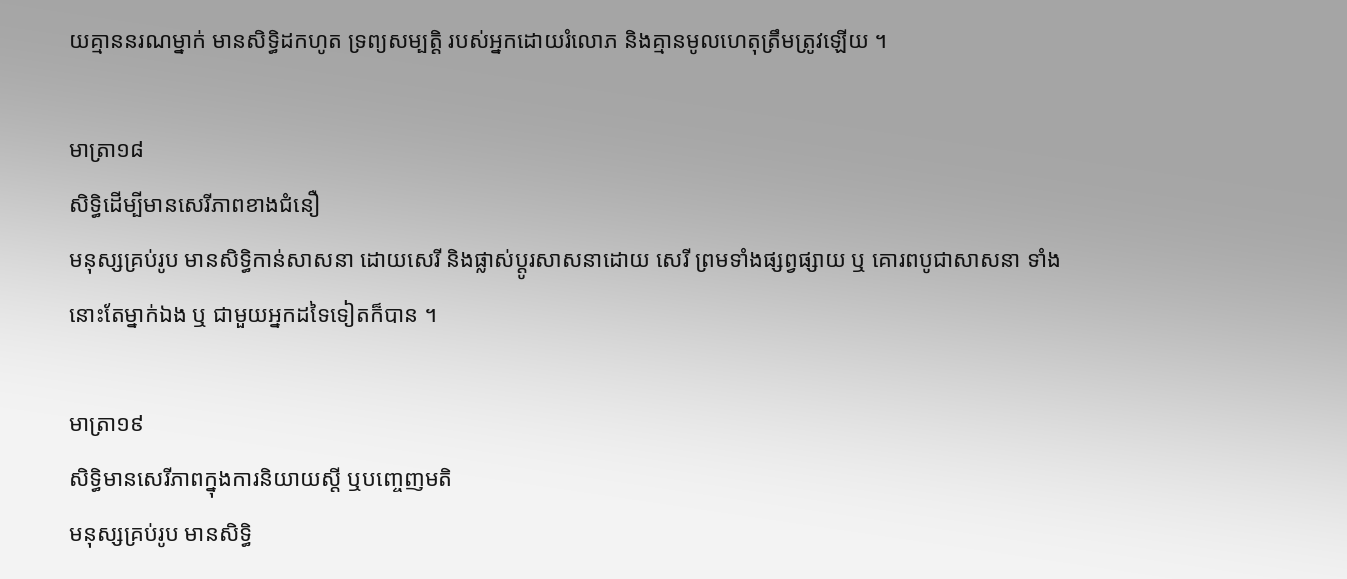យគ្មាននរណម្នាក់ មានសិទ្ធិដកហូត ទ្រព្យសម្បត្ដិ របស់អ្នកដោយរំលោភ និងគ្មានមូលហេតុត្រឹមត្រូវឡើយ ។

មាត្រា១៨
សិទ្ធិដើម្បីមានសេរីភាពខាងជំនឿ
មនុស្សគ្រប់រូប មានសិទ្ធិកាន់សាសនា ដោយសេរី និងផ្លាស់ប្ដូរសាសនាដោយ សេរី ព្រមទាំងផ្សព្វផ្សាយ ឬ គោរពបូជាសាសនា ទាំងនោះតែម្នាក់ឯង ឬ ជាមួយអ្នកដទៃទៀតក៏បាន ។

មាត្រា១៩
សិទ្ធិមានសេរីភាពក្នុងការនិយាយស្ដី ឬបញ្ចេញមតិ
មនុស្សគ្រប់រូប មានសិទ្ធិ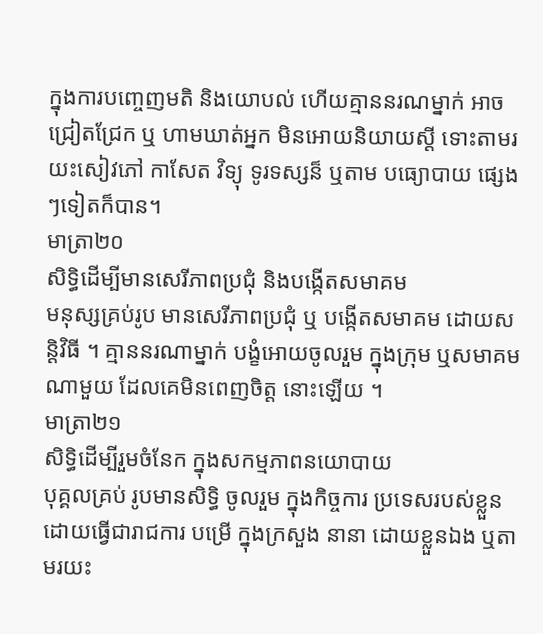ក្នុងការបញ្ចេញមតិ និងយោបល់ ហើយគ្មាននរណម្នាក់ អាចជ្រៀតជ្រែក ឬ ហាមឃាត់អ្នក មិនអោយនិយាយស្ដី ទោះតាមរយះសៀវភៅ កាសែត វិទ្យុ ទូរទស្សន៏ ឬតាម បធ្យោបាយ ផ្សេងៗទៀតក៏បាន។
មាត្រា២០
សិទ្ធិដើម្បីមានសេរីភាពប្រជុំ និងបង្កើតសមាគម
មនុស្សគ្រប់រូប មានសេរីភាពប្រជុំ ឬ បង្កើតសមាគម ដោយសន្ដិវិធី ។ គ្មាននរណាម្នាក់ បង្ខំអោយចូលរួម ក្នុងក្រុម ឬសមាគមណាមួយ ដែលគេមិនពេញចិត្ដ នោះឡើយ ។
មាត្រា២១
សិទ្ធិដើម្បីរួមចំនែក ក្នុងសកម្មភាពនយោបាយ
បុគ្គលគ្រប់ រូបមានសិទ្ធិ ចូលរួម ក្នុងកិច្ចការ ប្រទេសរបស់ខ្លួន ដោយធ្វើជារាជការ បម្រើ ក្នុងក្រសួង នានា ដោយខ្លួនឯង ឬតាមរយះ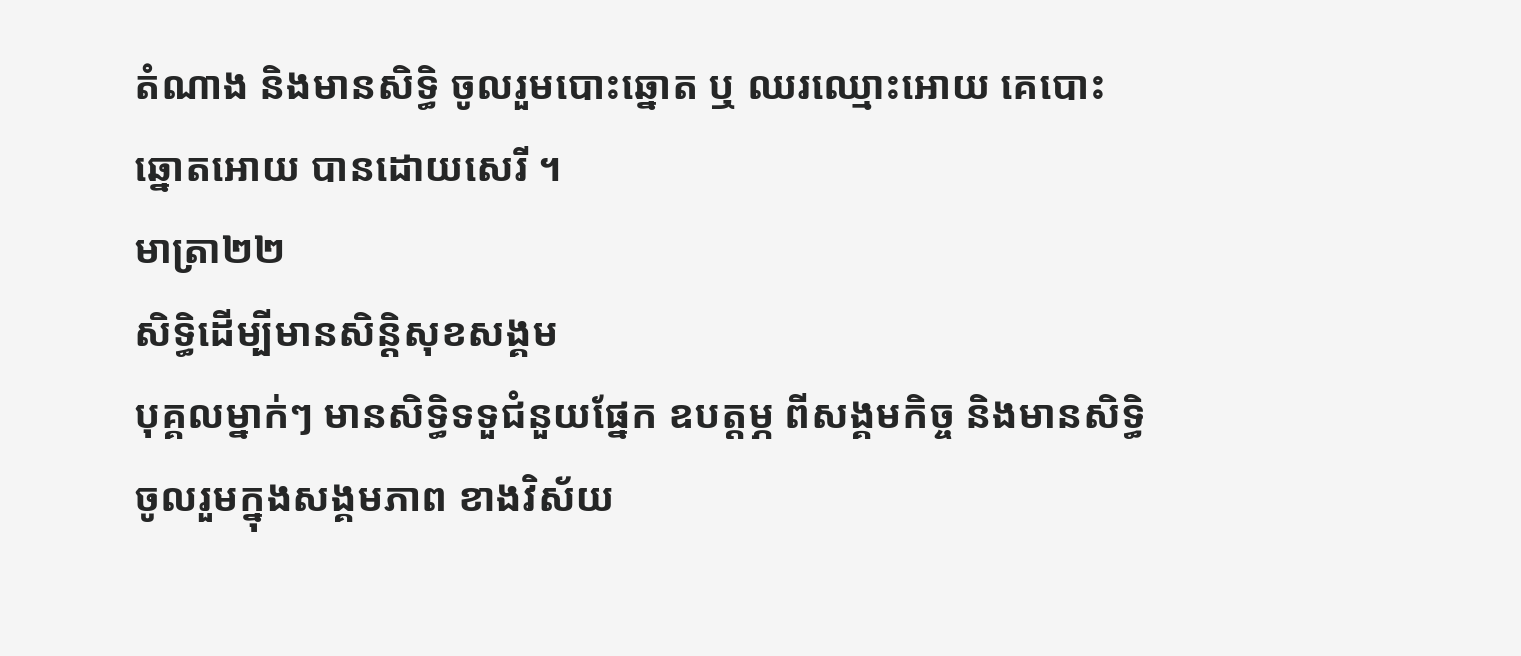តំណាង និងមានសិទ្ធិ ចូលរួមបោះឆ្នោត ឬ ឈរឈ្មោះអោយ គេបោះឆ្នោតអោយ បានដោយសេរី ។
មាត្រា២២
សិទ្ធិដើម្បីមានសិន្ដិសុខសង្គម
បុគ្គលម្នាក់ៗ មានសិទ្ធិទទួជំនួយផ្នែក ឧបត្ដម្ភ ពីសង្គមកិច្ច និងមានសិទ្ធិចូលរួមក្នុងសង្គមភាព ខាងវិស័យ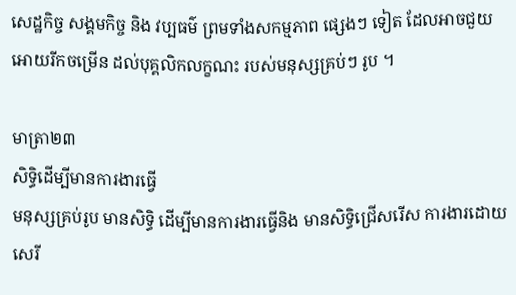សេដ្ឋកិច្ច សង្គមកិច្ច និង វប្បធម៌ ព្រមទាំងសកម្មភាព ផ្សេងៗ ទៀត ដែលអាចជួយ អោយរីកចម្រើន ដល់បុគ្គលិកលក្ខណះ របស់មនុស្សគ្រប់ៗ រូប ។

មាត្រា២៣
សិទ្ធិដើម្បីមានការងារធ្វើ
មនុស្សគ្រប់រូប មានសិទ្ធិ ដើម្បីមានការងារធ្វើនិង មានសិទ្ធិជ្រើសរើស ការងារដោយសេរី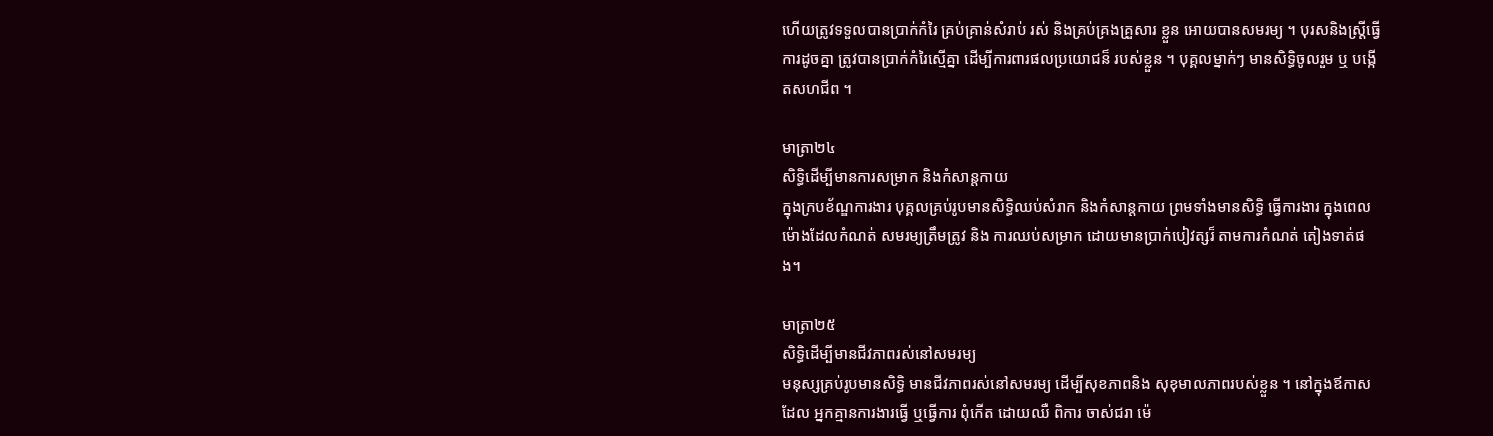ហើយត្រូវទទួលបានប្រាក់កំរៃ គ្រប់គ្រាន់សំរាប់ រស់ និងគ្រប់គ្រងគ្រួសារ ខ្លួន អោយបានសមរម្យ ។ បុរសនិងស្រ្ដីធ្វើការដូចគ្នា ត្រូវបានប្រាក់កំរៃស្មើគ្នា ដើម្បីការពារផលប្រយោជន៏ របស់ខ្លួន ។ បុគ្គលម្នាក់ៗ មានសិទ្ធិចូលរួម ឬ បង្កើតសហជីព ។

មាត្រា២៤
សិទ្ធិដើម្បីមានការសម្រាក និងកំសាន្ដកាយ
ក្នុងក្របខ័ណ្ឌការងារ បុគ្គលគ្រប់រូបមានសិទ្ធិឈប់សំរាក និងកំសាន្ដកាយ ព្រមទាំងមានសិទ្ធិ ធ្វើការងារ ក្នុងពេលម៉ោងដែលកំណត់ សមរម្យត្រឹមត្រូវ និង ការឈប់សម្រាក ដោយមានប្រាក់បៀវត្សរ៏ តាមការកំណត់ តៀងទាត់ផង។

មាត្រា២៥
សិទ្ធិដើម្បីមានជីវភាពរស់នៅសមរម្យ
មនុស្សគ្រប់រូបមានសិទ្ធិ មានជីវភាពរស់នៅសមរម្យ ដើម្បីសុខភាពនិង សុខុមាលភាពរបស់ខ្លួន ។ នៅក្នុងឪកាសដែល អ្នកគ្មានការងារធ្វើ ឬធ្វើការ ពុំកើត ដោយឈឺ ពិការ ចាស់ជរា ម៉េ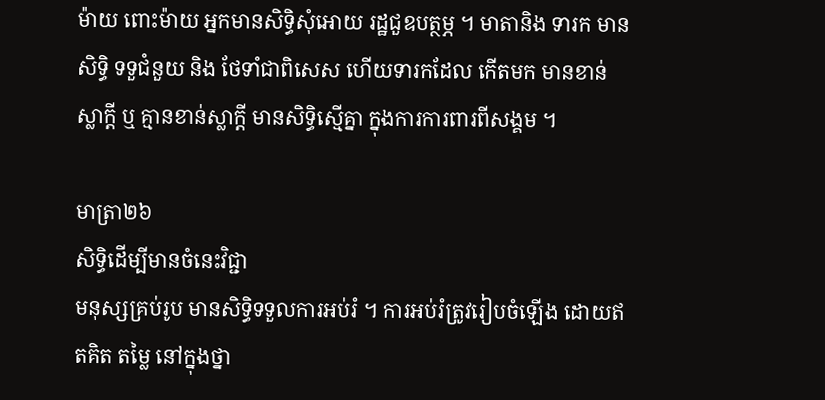ម៉ាយ ពោះម៉ាយ អ្នកមានសិទ្ធិសុំអោយ រដ្ឋជួឧបត្ថម្ភ ។ មាតានិង ទារក មានសិទ្ធិ ទទួជំនួយ និង ថែទាំជាពិសេស ហើយទារកដែល កើតមក មានខាន់ស្លាក្ដី ឬ គ្មានខាន់ស្លាក្ដី មានសិទ្ធិស្មើគ្នា ក្នុងការការពារពីសង្គម ។

មាត្រា២៦
សិទ្ធិដើម្បីមានចំនេះវិជ្ជា
មនុស្សគ្រប់រូប មានសិទ្ធិទទួលការអប់រំ ។ ការអប់រំត្រូវរៀបចំឡើង ដោយឥតគិត តម្លៃ នៅក្នុងថ្នា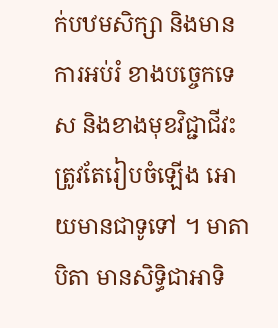ក់បឋមសិក្សា និងមានការអប់រំ ខាងបច្ចេកទេស និងខាងមុខវិជ្ជាជីវះ ត្រូវតែរៀបចំឡើង អោយមានជាទូទៅ ។ មាតាបិតា មានសិទ្ធិជាអាទិ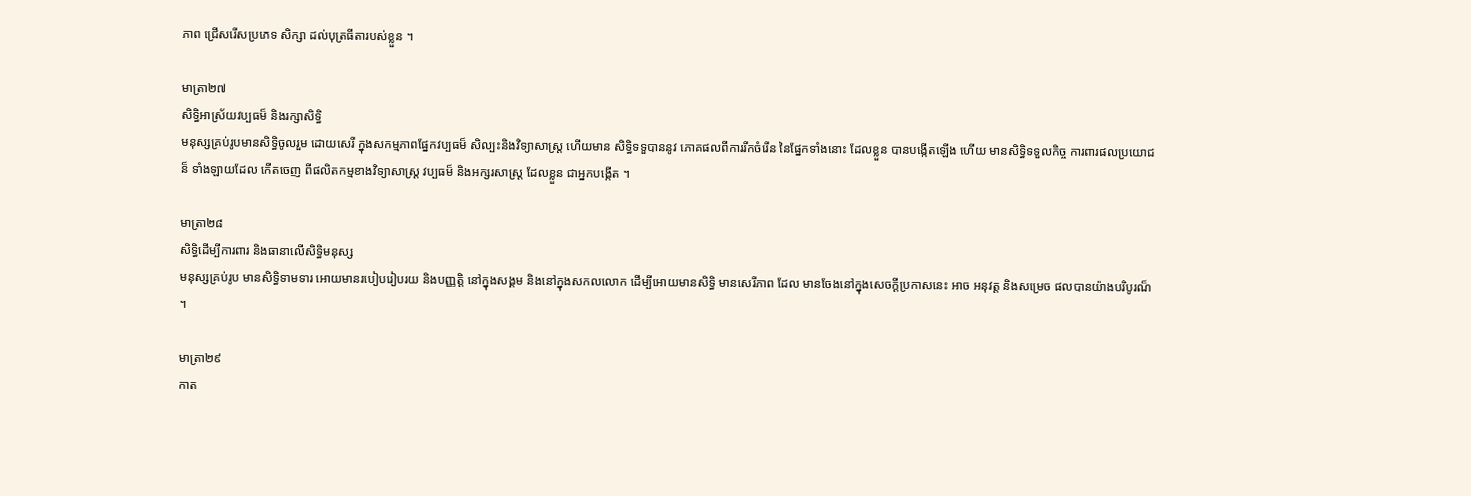ភាព ជ្រើសរើសប្រភេទ សិក្សា ដល់បុត្រធីតារបស់ខ្លួន ។

មាត្រា២៧
សិទ្ធិអាស្រ័យវប្បធម៏ និងរក្សាសិទ្ធិ
មនុស្សគ្រប់រូបមានសិទ្ធិចូលរួម ដោយសេរី ក្នុងសកម្មភាពផ្នែកវប្បធម៏ សិល្បះនិងវិទ្យាសាស្រ្ដ ហើយមាន សិទ្ធិទទួបាននូវ ភោគផលពីការរីកចំរើន នៃផ្នែកទាំងនោះ ដែលខ្លួន បានបង្កើតឡើង ហើយ មានសិទ្ធិទទួលកិច្ច ការពារផលប្រយោជន៏ ទាំងឡាយដែល កើតចេញ ពីផលិតកម្មខាងវិទ្យាសាស្រ្ដ វប្បធម៏ និងអក្សរសាស្រ្ដ ដែលខ្លួន ជាអ្នកបង្កើត ។

មាត្រា២៨
សិទ្ធិដើម្បីការពារ និងធានាលើសិទ្ធិមនុស្ស
មនុស្សគ្រប់រូប មានសិទ្ធិទាមទារ អោយមានរបៀបរៀបរយ និងបញ្ញត្ដិ នៅក្នុងសង្គម និងនៅក្នុងសកលលោក ដើម្បីអោយមានសិទ្ធិ មានសេរីភាព ដែល មានចែងនៅក្នុងសេចក្ដីប្រកាសនេះ អាច អនុវត្ដ និងសម្រេច ផលបានយ៉ាងបរិបូរណ៏ ។

មាត្រា២៩
កាត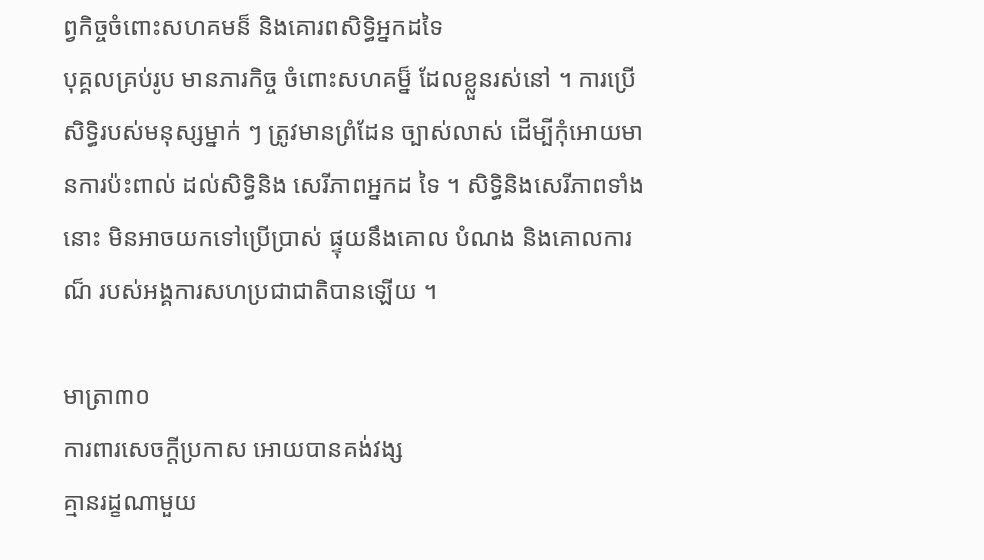ព្វកិច្ចចំពោះសហគមន៏ និងគោរពសិទ្ធិអ្នកដទៃ
បុគ្គលគ្រប់រូប មានភារកិច្ច ចំពោះសហគម្ន៏ ដែលខ្លួនរស់នៅ ។ ការប្រើសិទ្ធិរបស់មនុស្សម្នាក់ ៗ ត្រូវមានព្រំដែន ច្បាស់លាស់ ដើម្បីកុំអោយមានការប៉ះពាល់ ដល់សិទ្ធិនិង សេរីភាពអ្នកដ ទៃ ។ សិទ្ធិនិងសេរីភាពទាំងនោះ មិនអាចយកទៅប្រើប្រាស់ ផ្ទុយនឹងគោល បំណង និងគោលការណ៏ របស់អង្គការសហប្រជាជាតិបានឡើយ ។

មាត្រា៣០
ការពារសេចក្ដីប្រកាស អោយបានគង់វង្ស
គ្មានរដ្ខណាមួយ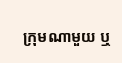ក្រុមណាមួយ ឬ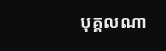បុគ្គលណា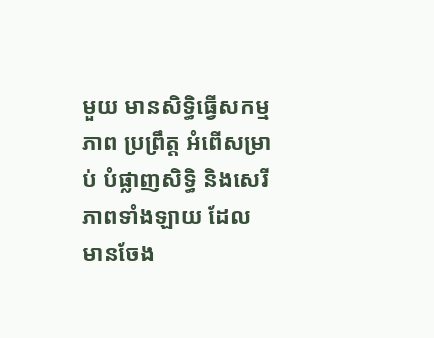មួយ មានសិទ្ធិធ្វើសកម្មភាព ប្រព្រឹត្ដ អំពើសម្រាប់ បំផ្លាញសិទ្ធិ និងសេរីភាពទាំងឡាយ ដែល មានចែង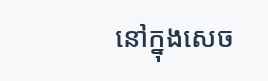នៅក្នុងសេច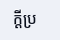ក្ដីប្រ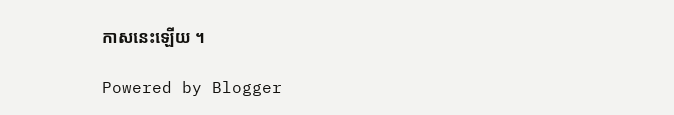កាសនេះឡើយ ។

Powered by Blogger